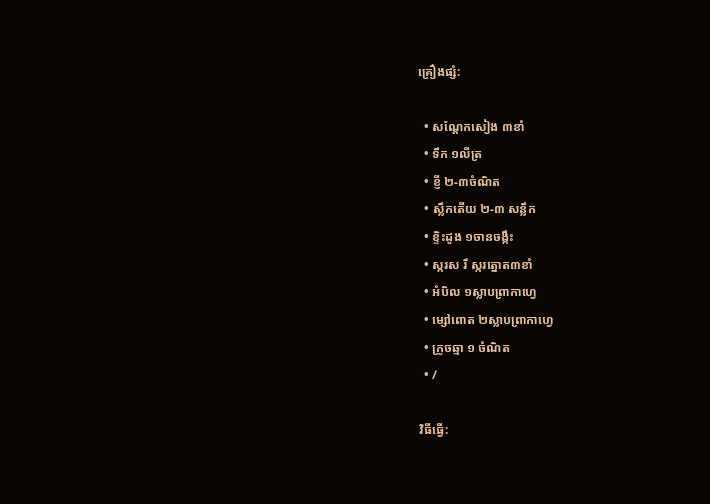គ្រឿងផ្សំ:

  • សណ្តែកសៀង ៣ខាំ
  • ទឹក ១លីត្រ
  • ខ្ញី ២-៣ចំណិត
  • ស្លឹកតើយ ២-៣ សន្លឹក
  • ខ្ទិះដូង ១ចានចង្កឹះ
  • ស្ករស រឹ ស្ករត្នោត៣ខាំ
  • អំបិល ១ស្លាបព្រាកាហ្វេ
  • ម្សៅពោត ២ស្លាបព្រាកាហ្វេ
  • ក្រូចឆ្មា ១ ចំណិត
  • /

វិធីធ្វើ: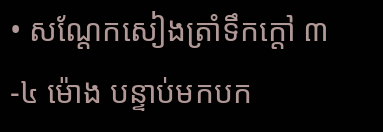• សណ្តែកសៀងត្រាំទឹកក្តៅ ៣-៤ ម៉ោង បន្ទាប់មកបក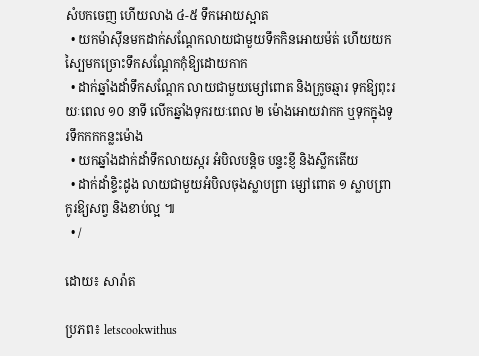សំបកចេញ ហើយលាង ៤-៥ ទឹកអោយស្អាត
  • យកម៉ាស៊ីនមកដាក់សណ្តែកលាយជាមួយទឹកកិនអោយម៉ត់ ហើយយកស្បៃមកច្រោះទឹកសណ្តែកកុំឱ្យដោយកាក
  • ដាក់ឆ្នាំងដាំទឹកសណ្តែក លាយជាមួយម្សៅពោត និងក្រូចឆ្មារ ទុកឱ្យពុះរយៈពេល ១០ នាទី លើកឆ្នាំងទុករយៈពេល ២ ម៉ោងអោយវាកក ឬទុកក្នុងទូរទឹកកកកន្លះម៉ោង
  • យកឆ្នាំងដាក់ដាំទឹកលាយស្ករ អំបិលបន្តិច បន្ទះខ្ញី និងស្លឹកតើយ
  • ដាក់ដាំខ្ទិះដូង លាយជាមួយអំបិលចុងស្លាបព្រា ម្សៅពោត ១ ស្លាបព្រា កូរឱ្យសព្វ និងខាប់ល្អ ៕
  • /

ដោយ៖ សារ៉ាត

ប្រភព៖ letscookwithus